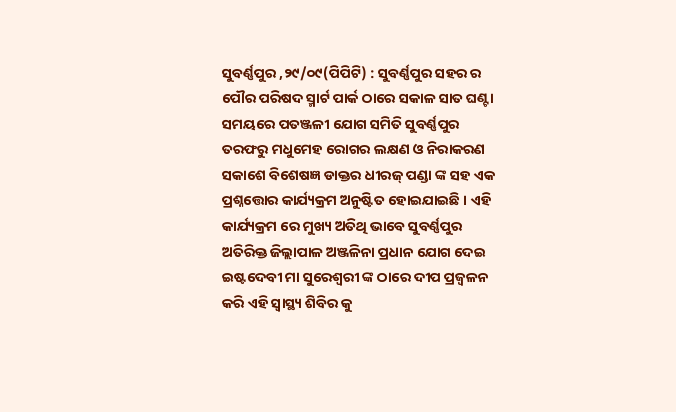ସୁବର୍ଣ୍ଣପୁର ,୨୯/୦୯(ପିପିଟି) : ସୁବର୍ଣ୍ଣପୁର ସହର ର ପୌର ପରିଷଦ ସ୍ମାର୍ଟ ପାର୍କ ଠାରେ ସକାଳ ସାତ ଘଣ୍ଟା ସମୟରେ ପତଞ୍ଜଳୀ ଯୋଗ ସମିତି ସୁବର୍ଣ୍ଣପୁର ତରଫରୁ ମଧୁମେହ ରୋଗର ଲକ୍ଷଣ ଓ ନିରାକରଣ ସକାଶେ ବିଶେଷଜ୍ଞ ଡାକ୍ତର ଧୀରଜ୍ ପଣ୍ଡା ଙ୍କ ସହ ଏକ ପ୍ରଶ୍ନତ୍ତୋର କାର୍ଯ୍ୟକ୍ରମ ଅନୁଷ୍ଟିତ ହୋଇଯାଇଛି । ଏହି କାର୍ଯ୍ୟକ୍ରମ ରେ ମୁଖ୍ୟ ଅତିଥି ଭାବେ ସୁବର୍ଣ୍ଣପୁର ଅତିରିକ୍ତ ଜିଲ୍ଲାପାଳ ଅଞ୍ଜଳିନା ପ୍ରଧାନ ଯୋଗ ଦେଇ ଇଷ୍ଟଦେବୀ ମା ସୁରେଶ୍ଵରୀ ଙ୍କ ଠାରେ ଦୀପ ପ୍ରଜ୍ବଳନ କରି ଏହି ସ୍ବାସ୍ଥ୍ୟ ଶିବିର କୁ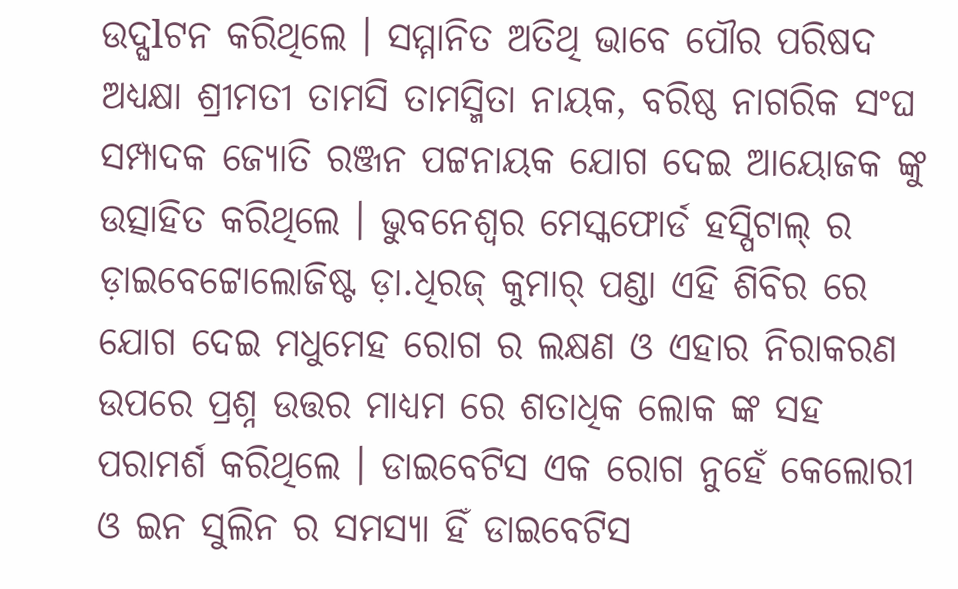ଉଦ୍ଘlଟନ କରିଥିଲେ । ସମ୍ମାନିତ ଅତିଥି ଭାବେ ପୌର ପରିଷଦ ଅଧ୍ୟକ୍ଷା ଶ୍ରୀମତୀ ତାମସି ତାମସ୍ମିତା ନାୟକ, ବରିଷ୍ଠ ନାଗରିକ ସଂଘ ସମ୍ପାଦକ ଜ୍ୟୋତି ରଞ୍ଜନ ପଟ୍ଟନାୟକ ଯୋଗ ଦେଇ ଆୟୋଜକ ଙ୍କୁ ଉତ୍ସାହିତ କରିଥିଲେ । ଭୁବନେଶ୍ୱର ମେସ୍କଫୋର୍ଡ ହସ୍ପିଟାଲ୍ ର ଡ଼ାଇବେଟ୍ଟୋଲୋଜିଷ୍ଟ ଡ଼ା.ଧିରଜ୍ କୁମାର୍ ପଣ୍ଡା ଏହି ଶିବିର ରେ ଯୋଗ ଦେଇ ମଧୁମେହ ରୋଗ ର ଲକ୍ଷଣ ଓ ଏହାର ନିରାକରଣ ଉପରେ ପ୍ରଶ୍ନ ଉତ୍ତର ମାଧ୍ୟମ ରେ ଶତାଧିକ ଲୋକ ଙ୍କ ସହ ପରାମର୍ଶ କରିଥିଲେ । ଡାଇବେଟିସ ଏକ ରୋଗ ନୁହେଁ କେଲୋରୀ ଓ ଇନ ସୁଲିନ ର ସମସ୍ୟା ହିଁ ଡାଇବେଟିସ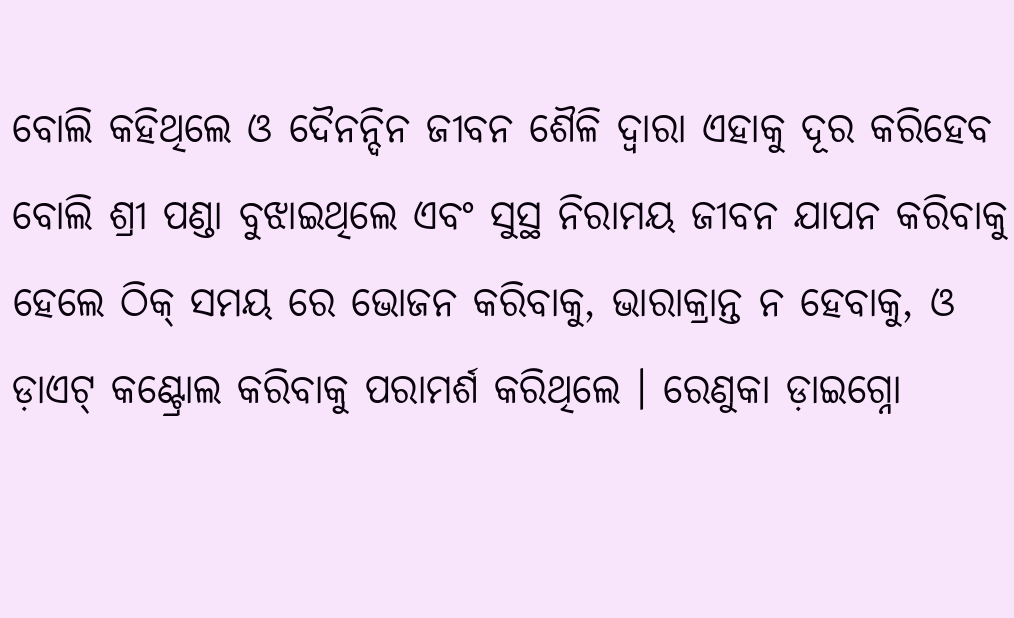ବୋଲି କହିଥିଲେ ଓ ଦୈନନ୍ଦିନ ଜୀବନ ଶୈଳି ଦ୍ଵାରା ଏହାକୁ ଦୂର କରିହେବ ବୋଲି ଶ୍ରୀ ପଣ୍ଡା ବୁଝାଇଥିଲେ ଏବଂ ସୁସ୍ଥ ନିରାମୟ ଜୀବନ ଯାପନ କରିବାକୁ ହେଲେ ଠିକ୍ ସମୟ ରେ ଭୋଜନ କରିବାକୁ, ଭାରାକ୍ରାନ୍ତ ନ ହେବାକୁ, ଓ ଡ଼ାଏଟ୍ କଣ୍ଟ୍ରୋଲ କରିବାକୁ ପରାମର୍ଶ କରିଥିଲେ । ରେଣୁକା ଡ଼ାଇଗ୍ନୋ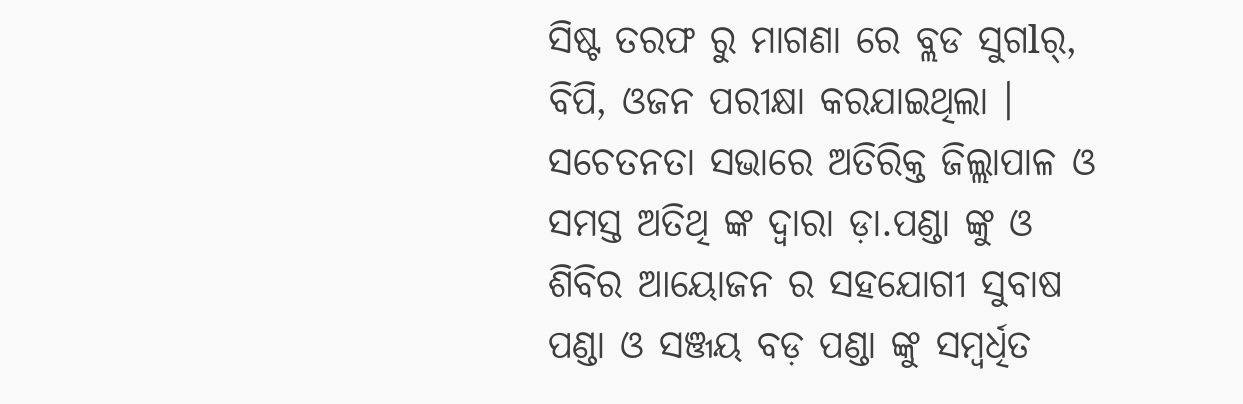ସିଷ୍ଟ ତରଫ ରୁ ମାଗଣା ରେ ବ୍ଲଡ ସୁଗlର୍, ବିପି, ଓଜନ ପରୀକ୍ଷା କରଯାଇଥିଲା । ସଚେତନତା ସଭାରେ ଅତିରିକ୍ତ ଜିଲ୍ଲାପାଳ ଓ ସମସ୍ତ ଅତିଥି ଙ୍କ ଦ୍ଵାରା ଡ଼ା.ପଣ୍ଡା ଙ୍କୁ ଓ ଶିବିର ଆୟୋଜନ ର ସହଯୋଗୀ ସୁବାଷ ପଣ୍ଡା ଓ ସଞ୍ଜୟ ବଡ଼ ପଣ୍ଡା ଙ୍କୁ ସମ୍ବର୍ଧିତ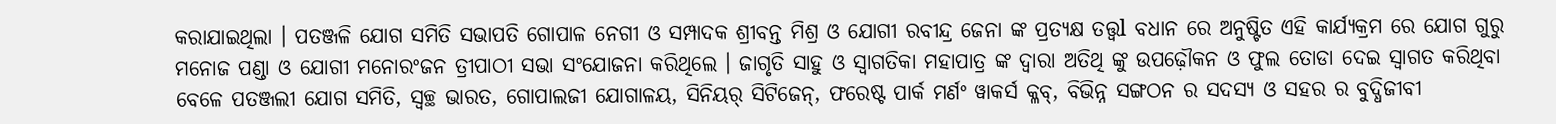କରାଯାଇଥିଲା । ପତଞ୍ଜଳି ଯୋଗ ସମିତି ସଭାପତି ଗୋପାଳ ନେଗୀ ଓ ସମ୍ପାଦକ ଶ୍ରୀବନ୍ତ ମିଶ୍ର ଓ ଯୋଗୀ ରବୀନ୍ଦ୍ର ଜେନା ଙ୍କ ପ୍ରତ୍ୟକ୍ଷ ତତ୍ତ୍ଵl ବଧାନ ରେ ଅନୁଷ୍ଟିତ ଏହି କାର୍ଯ୍ୟକ୍ରମ ରେ ଯୋଗ ଗୁରୁ ମନୋଜ ପଣ୍ଡା ଓ ଯୋଗୀ ମନୋରଂଜନ ତ୍ରୀପାଠୀ ସଭା ସଂଯୋଜନା କରିଥିଲେ । ଜାଗୃତି ସାହୁ ଓ ସ୍ୱାଗତିକା ମହାପାତ୍ର ଙ୍କ ଦ୍ଵାରା ଅତିଥି ଙ୍କୁ ଉପଢ଼ୌକନ ଓ ଫୁଲ ତୋଡା ଦେଇ ସ୍ଵାଗତ କରିଥିବା ବେଳେ ପତଞ୍ଜଲୀ ଯୋଗ ସମିତି, ସ୍ବଚ୍ଛ ଭାରତ, ଗୋପାଲଜୀ ଯୋଗାଳୟ, ସିନିୟର୍ ସିଟିଜେନ୍, ଫରେଷ୍ଟ ପାର୍କ ମର୍ଣଂ ୱାକର୍ସ କ୍ଳବ୍, ବିଭିନ୍ନ ସଙ୍ଗଠନ ର ସଦସ୍ୟ ଓ ସହର ର ବୁଦ୍ଧିଜୀବୀ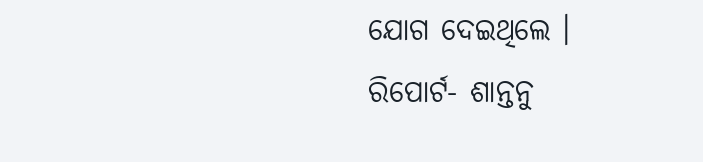ଯୋଗ ଦେଇଥିଲେ ।
ରିପୋର୍ଟ- ଶାନ୍ତନୁ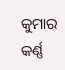କୁମାର କର୍ଣ୍ଣ